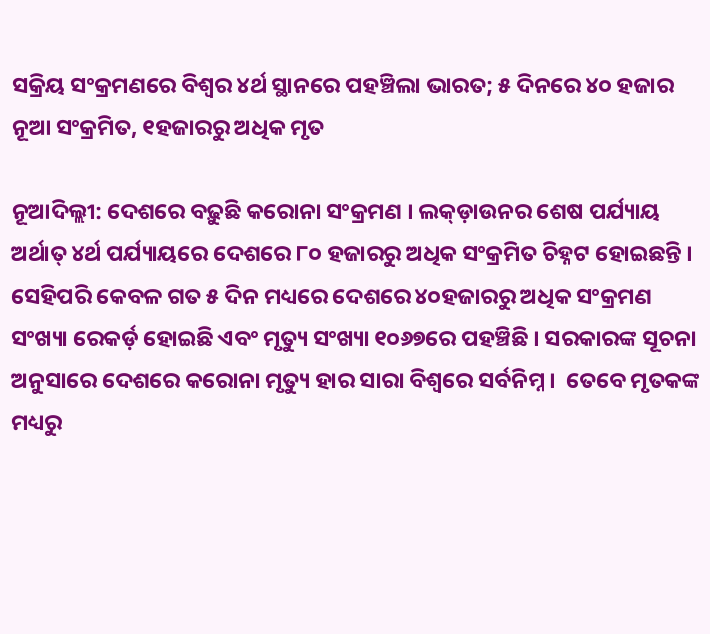ସକ୍ରିୟ ସଂକ୍ରମଣରେ ବିଶ୍ଵର ୪ର୍ଥ ସ୍ଥାନରେ ପହଞ୍ଚିଲା ଭାରତ; ୫ ଦିନରେ ୪୦ ହଜାର ନୂଆ ସଂକ୍ରମିତ, ୧ହଜାରରୁ ଅଧିକ ମୃତ

ନୂଆଦିଲ୍ଲୀ: ଦେଶରେ ବଢ଼ୁଛି କରୋନା ସଂକ୍ରମଣ । ଲକ୍ଡ଼ାଉନର ଶେଷ ପର୍ଯ୍ୟାୟ ଅର୍ଥାତ୍ ୪ର୍ଥ ପର୍ଯ୍ୟାୟରେ ଦେଶରେ ୮୦ ହଜାରରୁ ଅଧିକ ସଂକ୍ରମିତ ଚିହ୍ନଟ ହୋଇଛନ୍ତି । ସେହିପରି କେବଳ ଗତ ୫ ଦିନ ମଧ୍ୟରେ ଦେଶରେ ୪୦ହଜାରରୁ ଅଧିକ ସଂକ୍ରମଣ ସଂଖ୍ୟା ରେକର୍ଡ଼ ହୋଇଛି ଏବଂ ମୃତ୍ୟୁ ସଂଖ୍ୟା ୧୦୬୭ରେ ପହଞ୍ଚିଛି । ସରକାରଙ୍କ ସୂଚନା ଅନୁସାରେ ଦେଶରେ କରୋନା ମୃତ୍ୟୁ ହାର ସାରା ବିଶ୍ଵରେ ସର୍ବନିମ୍ନ ।  ତେବେ ମୃତକଙ୍କ ମଧ୍ୟରୁ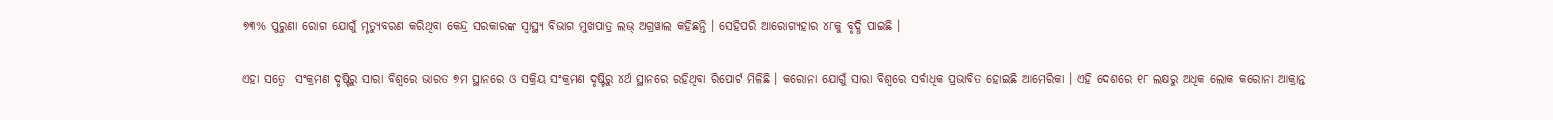୭୩% ପୁରୁଣା ରୋଗ ଯୋଗୁଁ ମୃତ୍ୟୁବରଣ କରିଥିବା କେନ୍ଦ୍ର ସରକାରଙ୍କ ସ୍ବାସ୍ଥ୍ୟ ବିଭାଗ ମୁଖପାତ୍ର ଲଭ୍ ଅଗ୍ରୱାଲ କହିଛନ୍ତି । ସେହିପରି ଆରୋଗ୍ୟହାର ୪୮କୁ ବୃଦ୍ଧି ପାଇଛି ।

ଏହା ସତ୍ବେ  ସଂକ୍ରମଣ ଦୃଷ୍ଟିରୁ ସାରା ବିଶ୍ଵରେ ଭାରତ ୭ମ ସ୍ଥାନରେ ଓ ସକ୍ରିୟ ସଂକ୍ରମଣ ଦୃଷ୍ଟିରୁ ୪ର୍ଥ ସ୍ଥାନରେ ରହିଥିବା ରିପୋର୍ଟ ମିଳିଛି । କରୋନା‌ ଯୋଗୁଁ ସାରା ବିଶ୍ଵରେ ସର୍ବାଧିକ ପ୍ରଭାବିତ ହୋଇଛି ଆମେରିକା । ଏହି ଦେଶରେ ୧୮ ଲକ୍ଷରୁ ଅଧିକ ଲୋକ କରୋନା ଆକ୍ରାନ୍ତ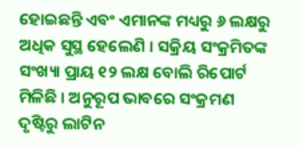ହୋଇଛନ୍ତି ଏବଂ ଏମାନଙ୍କ ମଧ୍ୟରୁ ୬ ଲକ୍ଷରୁ ଅଧିକ ସୁସ୍ଥ ହେଲେଣି । ସକ୍ରିୟ ସଂକ୍ରମିତଙ୍କ ସଂଖ୍ୟା ପ୍ରାୟ ୧୨ ଲକ୍ଷ ବୋଲି ରିପୋର୍ଟ ମିଳିଛି । ଅନୁରୂପ ଭାବରେ ସଂକ୍ରମଣ ଦୃଷ୍ଟିରୁ ଲାଟିନ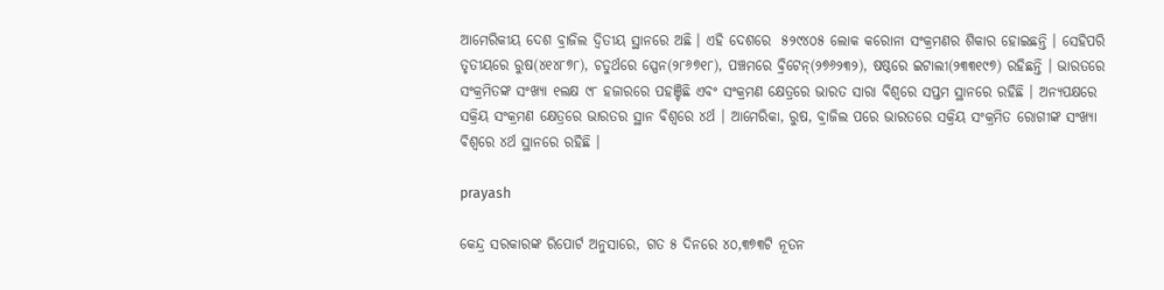ଆମେରିକୀୟ ଦେଶ ବ୍ରାଜିଲ ଦ୍ବିତୀୟ ସ୍ଥାନରେ ଅଛି । ଏହି ଦେଶରେ  ୫୨୯୪୦୫ ଲୋକ କରୋନା ସଂକ୍ରମଣର ଶିକାର ହୋଇଛନ୍ତି । ସେହିପରି ତୃତୀୟରେ ରୁଷ(୪୧୪୮୭୮), ଚତୁର୍ଥରେ ସ୍ପେନ(୨୮୬୭୧୮), ପଞ୍ଚମରେ ବ୍ରିଟେନ୍(୨୭୬୨୩୨), ଷଷ୍ଠରେ ଇଟାଲୀ(୨୩୩୧୯୭) ରହିଛନ୍ତି । ଭାରତରେ ସଂକ୍ରମିତଙ୍କ ସଂଖ୍ୟା ୧ଲକ୍ଷ ୯୮ ହଜାରରେ ପହଞ୍ଚିଛି ଏବଂ ସଂକ୍ରମଣ କ୍ଷେତ୍ରରେ ଭାରତ ସାରା ବିଶ୍ଵରେ ସପ୍ତମ ସ୍ଥାନରେ ରହିଛି । ଅନ୍ୟପକ୍ଷରେ ସକ୍ରିୟ ସଂକ୍ରମଣ କ୍ଷେତ୍ରରେ ଭାରତର ସ୍ଥାନ ବିଶ୍ଵରେ ୪ର୍ଥ । ଆମେରିକା, ରୁଷ, ବ୍ରାଜିଲ ପରେ ଭାରତରେ ସକ୍ରିୟ ସଂକ୍ରମିତ ରୋଗୀଙ୍କ ସଂଖ୍ୟା ବିଶ୍ଵରେ ୪ର୍ଥ ସ୍ଥାନରେ ରହିଛି ।

prayash

କେନ୍ଦ୍ର ସରକାରଙ୍କ ରିପୋର୍ଟ ଅନୁସାରେ, ଗତ ୫ ଦିନରେ ୪୦,୩୭୩ଟି ନୂତନ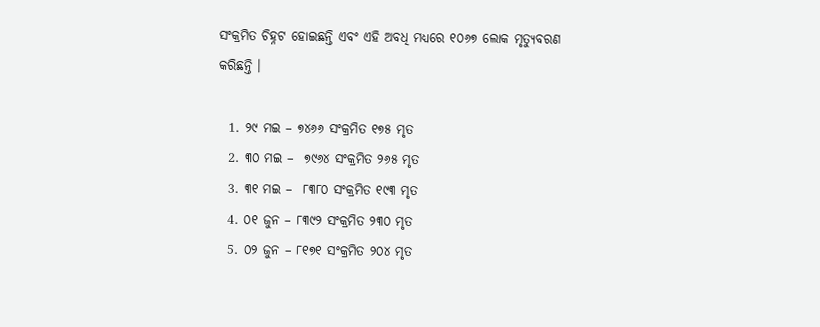ସଂକ୍ରମିତ ଚିହ୍ନଟ ହୋଇଛନ୍ତି ଏବଂ ଏହି ଅବଧି ମଧ୍ୟରେ ୧୦୬୭ ଲୋକ ମୃତ୍ୟୁବରଣ କରିଛନ୍ତି ।

  1. ୨୯ ମଇ – ୭୪୬୬ ସଂକ୍ରମିତ ୧୭୫ ମୃତ
  2. ୩୦ ମଇ –  ୭୯୬୪ ସଂକ୍ରମିତ ୨୬୫ ମୃତ
  3. ୩୧ ମଇ –  ୮୩୮୦ ସଂକ୍ରମିତ ୧୯୩ ମୃତ
  4. ୦୧ ଜୁନ – ୮୩୯୨ ସଂକ୍ରମିତ ୨୩୦ ମୃତ
  5. ୦୨ ଜୁନ – ୮୧୭୧ ସଂକ୍ରମିତ ୨୦୪ ମୃତ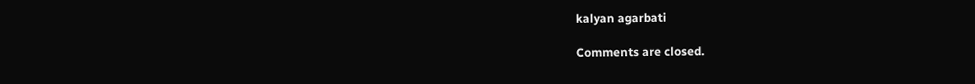kalyan agarbati

Comments are closed.